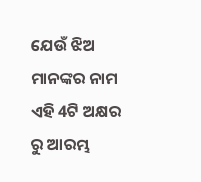ଯେଉଁ ଝିଅ ମାନଙ୍କର ନାମ ଏହି 4ଟି ଅକ୍ଷର ରୁ ଆରମ୍ଭ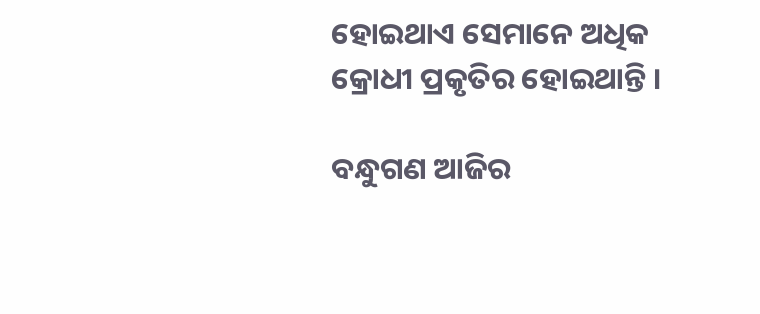ହୋଇଥାଏ ସେମାନେ ଅଧିକ କ୍ରୋଧୀ ପ୍ରକୃତିର ହୋଇଥାନ୍ତି ।

ବନ୍ଧୁଗଣ ଆଜିର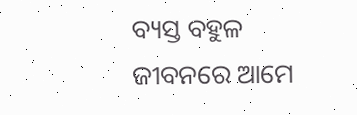ବ୍ୟସ୍ତ ବହୁଳ ଜୀବନରେ ଆମେ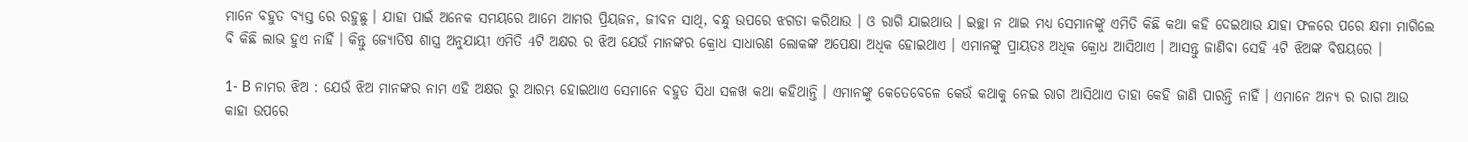ମାନେ ବହୁତ ବ୍ୟସ୍ତ ରେ ରହୁଛୁ । ଯାହା ପାଇଁ ଅନେକ ସମୟରେ ଆମେ ଆମର ପ୍ରିୟଜନ, ଜୀବନ ସାଥି, ବନ୍ଧୁ ଉପରେ ଝଗଡା କରିଥାଉ । ଓ ରାଗି ଯାଇଥାଉ । ଇଚ୍ଛା ନ ଥାଇ ମଧ୍ୟ ସେମାନଙ୍କୁ ଏମିତି କିଛି କଥା କହି ଦେଇଥାଉ ଯାହା ଫଳରେ ପରେ କ୍ଷମା ମାଗିଲେ ବି କିଛି ଲାଭ ହୁଏ ନାହିଁ । କିନ୍ତୁ ଜ୍ଯୋତିଷ ଶାସ୍ତ୍ର ଅନୁଯାୟୀ ଏମିତି 4ଟି ଅକ୍ଷର ର ଝିଅ ଯେଉଁ ମାନଙ୍କର କ୍ରୋଧ ସାଧାରଣ ଲୋକଙ୍କ ଅପେକ୍ଷା ଅଧିକ ହୋଇଥାଏ । ଏମାନଙ୍କୁ ପ୍ରାୟତଃ ଅଧିକ କ୍ରୋଧ ଆସିଥାଏ । ଆସନ୍ତୁ ଜାଣିବା ସେହି 4ଟି ଝିଅଙ୍କ ବିଷୟରେ ।

1- B ନାମର ଝିଅ : ଯେଉଁ ଝିଅ ମାନଙ୍କର ନାମ ଏହି ଅକ୍ଷର ରୁ ଆରମ୍ଭ ହୋଇଥାଏ ସେମାନେ ବହୁତ ସିଧା ସଳଖ କଥା କହିଥାନ୍ତି । ଏମାନଙ୍କୁ କେତେବେଳେ କେଉଁ କଥାକୁ ନେଇ ରାଗ ଆସିଥାଏ ତାହା କେହି ଜାଣି ପାରନ୍ତି ନାହିଁ । ଏମାନେ ଅନ୍ୟ ର ରାଗ ଆଉ କାହା ଉପରେ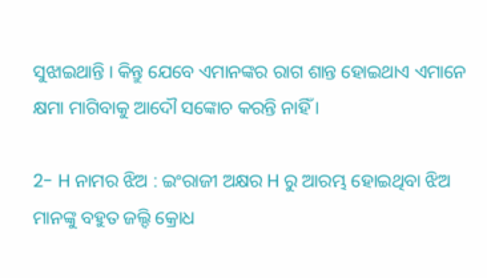ସୁଝାଇଥାନ୍ତି । କିନ୍ତୁ ଯେବେ ଏମାନଙ୍କର ରାଗ ଶାନ୍ତ ହୋଇଥାଏ ଏମାନେ କ୍ଷମା ମାଗିବାକୁ ଆଦୌ ସଙ୍କୋଚ କରନ୍ତି ନାହିଁ ।

2- H ନାମର ଝିଅ : ଇଂରାଜୀ ଅକ୍ଷର H ରୁ ଆରମ୍ଭ ହୋଇଥିବା ଝିଅ ମାନଙ୍କୁ ବହୁତ ଜଲ୍ଦି କ୍ରୋଧ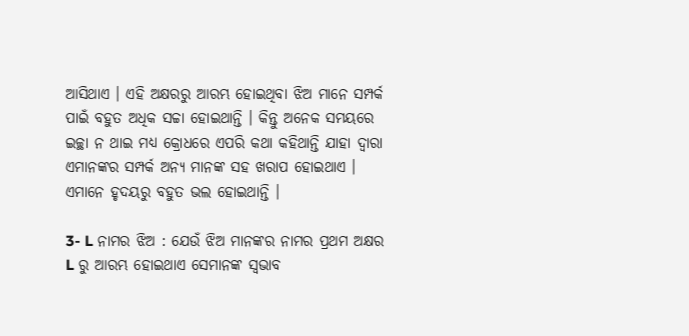ଆସିଥାଏ । ଏହି ଅକ୍ଷରରୁ ଆରମ୍ଭ ହୋଇଥିବା ଝିଅ ମାନେ ସମ୍ପର୍କ ପାଇଁ ବହୁତ ଅଧିକ ସଚ୍ଚା ହୋଇଥାନ୍ତି । କିନ୍ତୁ ଅନେକ ସମୟରେ ଇଚ୍ଛା ନ ଥାଇ ମଧ୍ୟ କ୍ରୋଧରେ ଏପରି କଥା କହିଥାନ୍ତି ଯାହା ଦ୍ଵାରା ଏମାନଙ୍କର ସମ୍ପର୍କ ଅନ୍ୟ ମାନଙ୍କ ସହ ଖରାପ ହୋଇଥାଏ । ଏମାନେ ହୃଦୟରୁ ବହୁତ ଭଲ ହୋଇଥାନ୍ତି ।

3- L ନାମର ଝିଅ : ଯେଉଁ ଝିଅ ମାନଙ୍କର ନାମର ପ୍ରଥମ ଅକ୍ଷର L ରୁ ଆରମ୍ଭ ହୋଇଥାଏ ସେମାନଙ୍କ ସ୍ଵଭାବ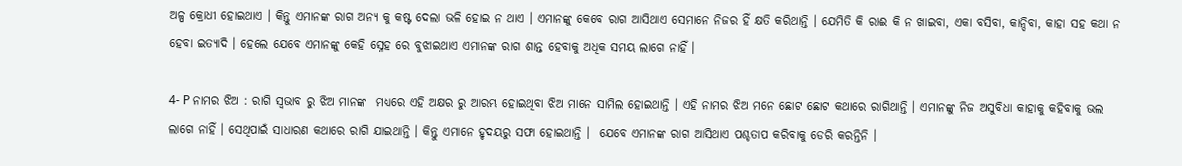ଅଳ୍ପ କ୍ରୋଧୀ ହୋଇଥାଏ । କିନ୍ତୁ ଏମାନଙ୍କ ରାଗ ଅନ୍ୟ କୁ କଷ୍ଟ ଦେଲା ଭଳି ହୋଇ ନ ଥାଏ । ଏମାନଙ୍କୁ କେବେ ରାଗ ଆସିଥାଏ ସେମାନେ ନିଜର ହିଁ କ୍ଷତି କରିଥାନ୍ତି । ଯେମିତି କି ରାଈ କି ନ ଖାଇବା, ଏକା ବସିବା, କାନ୍ଦିବା, କାହା ସହ କଥା ନ ହେବା ଇତ୍ୟାଦି । ହେଲେ ଯେବେ ଏମାନଙ୍କୁ କେହି ସ୍ନେହ ରେ ବୁଝାଇଥାଏ ଏମାନଙ୍କ ରାଗ ଶାନ୍ତ ହେବାକୁ ଅଧିକ ସମୟ ଲାଗେ ନାହିଁ ।

4- P ନାମର ଝିଅ : ରାଗି ସ୍ଵଭାବ ରୁ ଝିଅ ମାନଙ୍କ  ମଧ୍ୟରେ ଏହି ଅକ୍ଷର ରୁ ଆରମ୍ଭ ହୋଇଥିବା ଝିଅ ମାନେ ସାମିଲ ହୋଇଥାନ୍ତି । ଏହି ନାମର ଝିଅ ମନେ ଛୋଟ ଛୋଟ କଥାରେ ରାଗିଥାନ୍ତି । ଏମାନଙ୍କୁ ନିଜ ଅସୁବିଧା କାହାକୁ କହିବାକୁ ଭଲ ଲାଗେ ନାହିଁ । ସେଥିପାଇଁ ସାଧାରଣ କଥାରେ ରାଗି ଯାଇଥାନ୍ତି । କିନ୍ତୁ ଏମାନେ ହୃଦୟରୁ ସଫା ହୋଇଥାନ୍ତି ।  ଯେବେ ଏମାନଙ୍କ ରାଗ ଆସିଥାଏ ପଶ୍ଚତାପ କରିବାକୁ ଡେରି କରନ୍ତିନି ।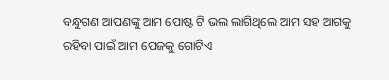ବନ୍ଧୁଗଣ ଆପଣଙ୍କୁ ଆମ ପୋଷ୍ଟ ଟି ଭଲ ଲାଗିଥିଲେ ଆମ ସହ ଆଗକୁ ରହିବା ପାଇଁ ଆମ ପେଜକୁ ଗୋଟିଏ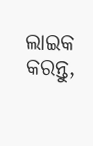ଲାଇକ କରନ୍ତୁ,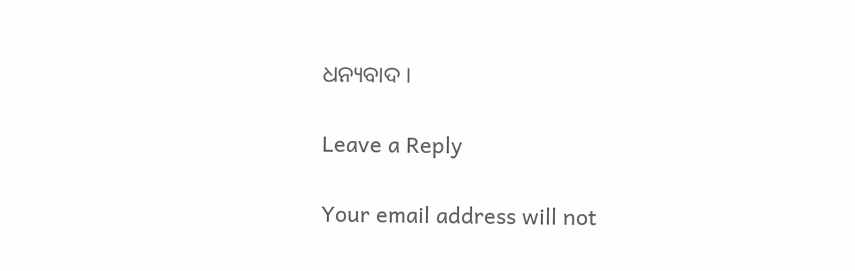ଧନ୍ୟବାଦ ।

Leave a Reply

Your email address will not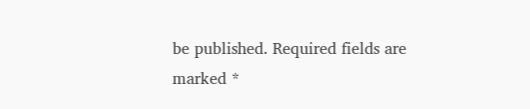be published. Required fields are marked *